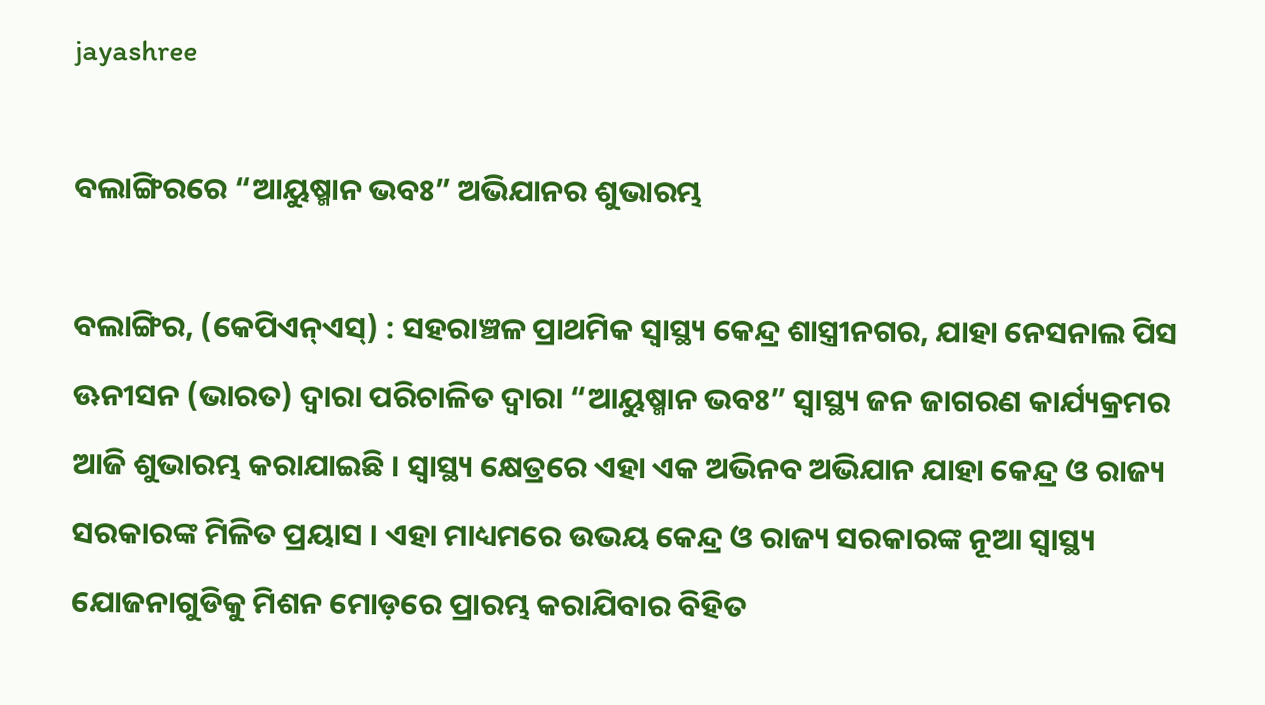jayashree

ବଲାଙ୍ଗିରରେ “ଆୟୁଷ୍ମାନ ଭବଃ” ଅଭିଯାନର ଶୁଭାରମ୍ଭ

ବଲାଙ୍ଗିର, (କେପିଏନ୍‌ଏସ୍‌) : ସହରାଞ୍ଚଳ ପ୍ରାଥମିକ ସ୍ୱାସ୍ଥ୍ୟ କେନ୍ଦ୍ର ଶାସ୍ତ୍ରୀନଗର, ଯାହା ନେସନାଲ ପିସ ଊନୀସନ (ଭାରତ) ଦ୍ୱାରା ପରିଚାଳିତ ଦ୍ୱାରା “ଆୟୁଷ୍ମାନ ଭବଃ” ସ୍ୱାସ୍ଥ୍ୟ ଜନ ଜାଗରଣ କାର୍ଯ୍ୟକ୍ରମର ଆଜି ଶୁଭାରମ୍ଭ କରାଯାଇଛି । ସ୍ୱାସ୍ଥ୍ୟ କ୍ଷେତ୍ରରେ ଏହା ଏକ ଅଭିନବ ଅଭିଯାନ ଯାହା କେନ୍ଦ୍ର ଓ ରାଜ୍ୟ ସରକାରଙ୍କ ମିଳିତ ପ୍ରୟାସ । ଏହା ମାଧ୍ୟମରେ ଉଭୟ କେନ୍ଦ୍ର ଓ ରାଜ୍ୟ ସରକାରଙ୍କ ନୂଆ ସ୍ୱାସ୍ଥ୍ୟ ଯୋଜନାଗୁଡିକୁ ମିଶନ ମୋଡ଼ରେ ପ୍ରାରମ୍ଭ କରାଯିବାର ବିହିତ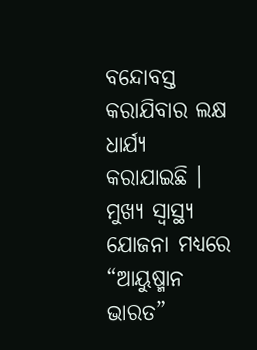ବନ୍ଦୋବସ୍ତ କରାଯିବାର ଲକ୍ଷ ଧାର୍ଯ୍ୟ କରାଯାଇଛି । ମୁଖ୍ୟ ସ୍ୱାସ୍ଥ୍ୟ ଯୋଜନା ମଧ୍ୟରେ “ଆୟୁଷ୍ମାନ ଭାରତ”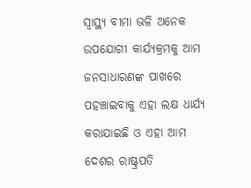ସ୍ୱାସ୍ଥ୍ୟ ବୀମା ଭଳି ଅନେକ ଉପଯୋଗୀ କାର୍ଯ୍ୟକ୍ରମକୁ ଆମ ଜନସାଧାରଣଙ୍କ ପାଖରେ ପହଞ୍ଚାଇବାକୁ ଏହା ଲକ୍ଷ ଧାର୍ଯ୍ୟ କରାଯାଇଛି ଓ ଏହା ଆମ ଦେଶର ରାଷ୍ଟ୍ରପତି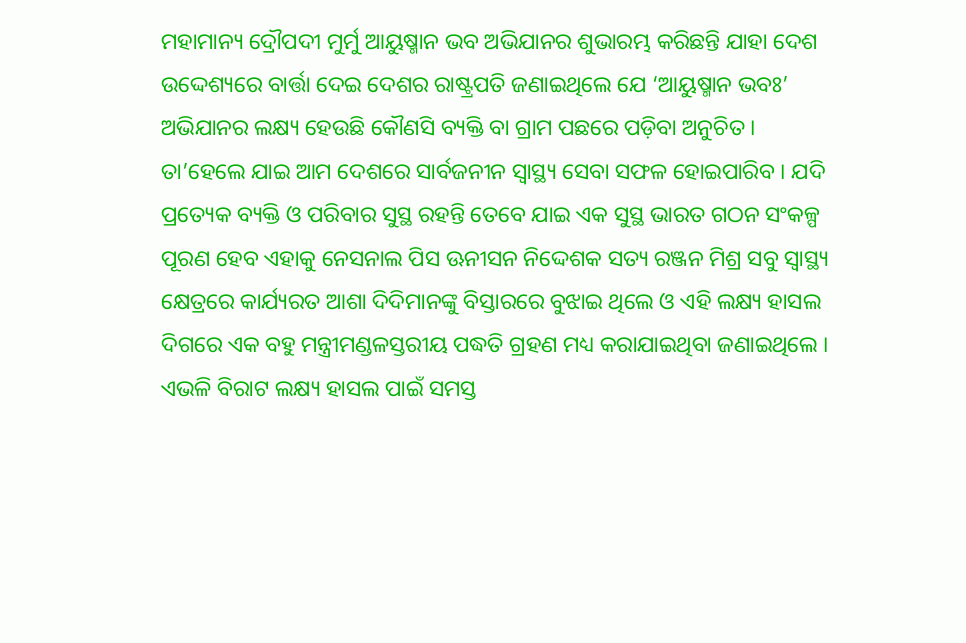ମହାମାନ୍ୟ ଦ୍ରୌପଦୀ ମୁର୍ମୁ ଆୟୁଷ୍ମାନ ଭବ ଅଭିଯାନର ଶୁଭାରମ୍ଭ କରିଛନ୍ତି ଯାହା ଦେଶ ଉଦ୍ଦେଶ୍ୟରେ ବାର୍ତ୍ତା ଦେଇ ଦେଶର ରାଷ୍ଟ୍ରପତି ଜଣାଇଥିଲେ ଯେ ‘ଆୟୁଷ୍ମାନ ଭବଃ’ ଅଭିଯାନର ଲକ୍ଷ୍ୟ ହେଉଛି କୌଣସି ବ୍ୟକ୍ତି ବା ଗ୍ରାମ ପଛରେ ପଡ଼ିବା ଅନୁଚିତ । ତା’ହେଲେ ଯାଇ ଆମ ଦେଶରେ ସାର୍ବଜନୀନ ସ୍ୱାସ୍ଥ୍ୟ ସେବା ସଫଳ ହୋଇପାରିବ । ଯଦି ପ୍ରତ୍ୟେକ ବ୍ୟକ୍ତି ଓ ପରିବାର ସୁସ୍ଥ ରହନ୍ତି ତେବେ ଯାଇ ଏକ ସୁସ୍ଥ ଭାରତ ଗଠନ ସଂକଳ୍ପ ପୂରଣ ହେବ ଏହାକୁ ନେସନାଲ ପିସ ଊନୀସନ ନିଦ୍ଦେଶକ ସତ୍ୟ ରଞ୍ଜନ ମିଶ୍ର ସବୁ ସ୍ୱାସ୍ଥ୍ୟ କ୍ଷେତ୍ରରେ କାର୍ଯ୍ୟରତ ଆଶା ଦିଦିମାନଙ୍କୁ ବିସ୍ତାରରେ ବୁଝାଇ ଥିଲେ ଓ ଏହି ଲକ୍ଷ୍ୟ ହାସଲ ଦିଗରେ ଏକ ବହୁ ମନ୍ତ୍ରୀମଣ୍ଡଳସ୍ତରୀୟ ପଦ୍ଧତି ଗ୍ରହଣ ମଧ୍ୟ କରାଯାଇଥିବା ଜଣାଇଥିଲେ । ଏଭଳି ବିରାଟ ଲକ୍ଷ୍ୟ ହାସଲ ପାଇଁ ସମସ୍ତ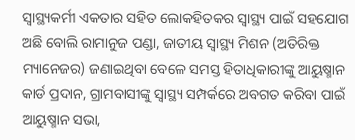ସ୍ୱାସ୍ଥ୍ୟକର୍ମୀ ଏକତାର ସହିତ ଲୋକହିତକର ସ୍ୱାସ୍ଥ୍ୟ ପାଇଁ ସହଯୋଗ ଅଛି ବୋଲି ରାମାନୁଜ ପଣ୍ଡା, ଜାତୀୟ ସ୍ୱାସ୍ଥ୍ୟ ମିଶନ (ଅତିରିକ୍ତ ମ୍ୟାନେଜର) ଜଣାଇଥିବା ବେଳେ ସମସ୍ତ ହିତାଧିକାରୀଙ୍କୁ ଆୟୁଷ୍ମାନ କାର୍ଡ ପ୍ରଦାନ, ଗ୍ରାମବାସୀଙ୍କୁ ସ୍ବାସ୍ଥ୍ୟ ସମ୍ପର୍କରେ ଅବଗତ କରିବା ପାଇଁ ଆୟୁଷ୍ମାନ ସଭା,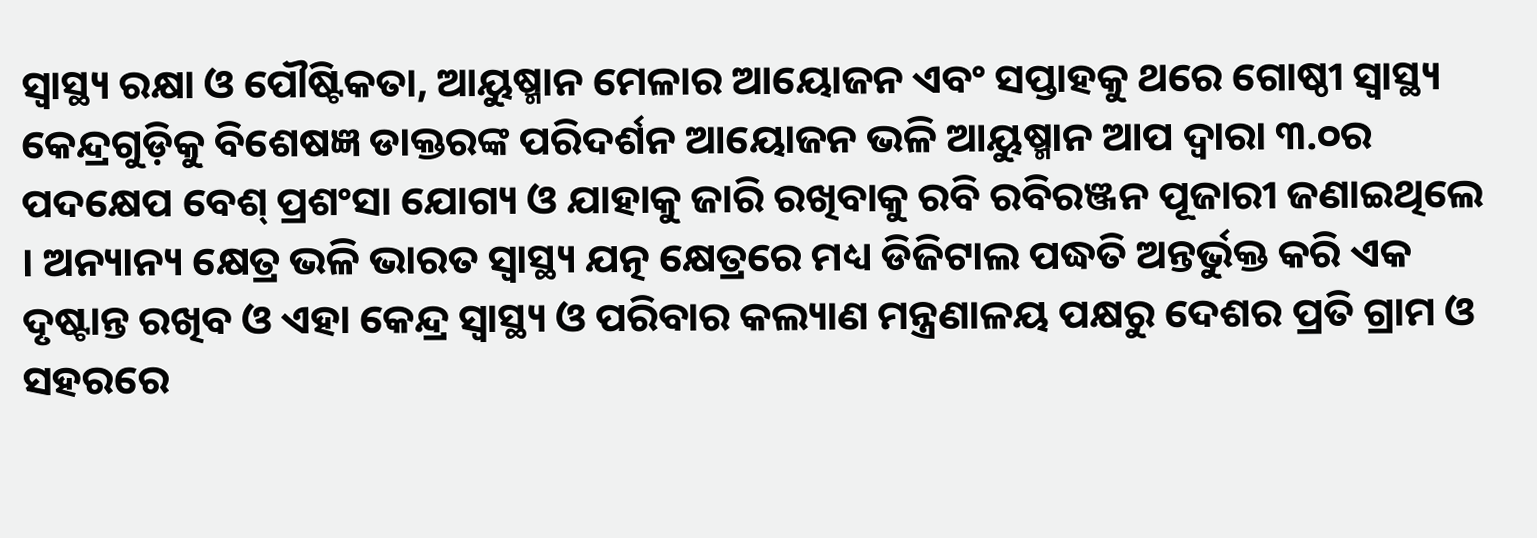ସ୍ବାସ୍ଥ୍ୟ ରକ୍ଷା ଓ ପୌଷ୍ଟିକତା, ଆୟୁଷ୍ମାନ ମେଳାର ଆୟୋଜନ ଏବଂ ସପ୍ତାହକୁ ଥରେ ଗୋଷ୍ଠୀ ସ୍ବାସ୍ଥ୍ୟ କେନ୍ଦ୍ରଗୁଡ଼ିକୁ ବିଶେଷଜ୍ଞ ଡାକ୍ତରଙ୍କ ପରିଦର୍ଶନ ଆୟୋଜନ ଭଳି ଆୟୁଷ୍ମାନ ଆପ ଦ୍ବାରା ୩.୦ର ପଦକ୍ଷେପ ବେଶ୍ ପ୍ରଶଂସା ଯୋଗ୍ୟ ଓ ଯାହାକୁ ଜାରି ରଖିବାକୁ ରବି ରବିରଞ୍ଜନ ପୂଜାରୀ ଜଣାଇଥିଲେ । ଅନ୍ୟାନ୍ୟ କ୍ଷେତ୍ର ଭଳି ଭାରତ ସ୍ବାସ୍ଥ୍ୟ ଯତ୍ନ କ୍ଷେତ୍ରରେ ମଧ୍ୟ ଡିଜିଟାଲ ପଦ୍ଧତି ଅନ୍ତର୍ଭୁକ୍ତ କରି ଏକ ଦୃଷ୍ଟାନ୍ତ ରଖିବ ଓ ଏହା କେନ୍ଦ୍ର ସ୍ବାସ୍ଥ୍ୟ ଓ ପରିବାର କଲ୍ୟାଣ ମନ୍ତ୍ରଣାଳୟ ପକ୍ଷରୁ ଦେଶର ପ୍ରତି ଗ୍ରାମ ଓ ସହରରେ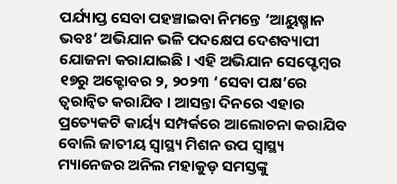ପର୍ଯ୍ୟାପ୍ତ ସେବା ପହଞ୍ଚାଇବା ନିମନ୍ତେ ‘ଆୟୁଷ୍ମାନ ଭବଃ’ ଅଭିଯାନ ଭଳି ପଦକ୍ଷେପ ଦେଶବ୍ୟାପୀ ଯୋଜନା କରାଯାଇଛି । ଏହି ଅଭିଯାନ ସେପ୍ଟେମ୍ବର ୧୭ରୁ ଅକ୍ଟୋବର ୨, ୨୦୨୩ ‘ସେବା ପକ୍ଷ’ରେ ତ୍ବରାନ୍ବିତ କରାଯିବ । ଆସନ୍ତା ଦିନରେ ଏହାର ପ୍ରତ୍ୟେକଟି କାର୍ୟ୍ୟ ସମ୍ପର୍କରେ ଆଲୋଚନା କରାଯିବ ବୋଲି ଜାତୀୟ ସ୍ୱାସ୍ଥ୍ୟ ମିଶନ ଉପ ସ୍ୱାସ୍ଥ୍ୟ ମ୍ୟାନେଜର ଅନିଲ ମହାକୁଡ଼ ସମସ୍ତଙ୍କୁ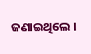ଜଣାଇଥିଲେ ।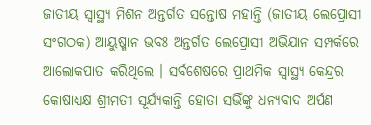ଜାତୀୟ ସ୍ୱାସ୍ଥ୍ୟ ମିଶନ ଅନ୍ତର୍ଗତ ସନ୍ତୋଷ ମହାନ୍ତି (ଜାତୀୟ ଲେପ୍ରୋସୀ ସଂଗଠକ) ଆୟୁଷ୍ମାନ ଭବଃ ଅନ୍ତର୍ଗତ ଲେପ୍ରୋସୀ ଅଭିଯାନ ସମ୍ପର୍କରେ ଆଲୋକପାତ କରିଥିଲେ । ସର୍ବଶେଷରେ ପ୍ରାଥମିକ ସ୍ୱାସ୍ଥ୍ୟ କେନ୍ଦ୍ରର କୋଷାଧ୍ୟକ୍ଷ ଶ୍ରୀମତୀ ସୂର୍ଯ୍ୟକାନ୍ତି ହୋତା ସଭିଁଙ୍କୁ ଧନ୍ୟବାଦ ଅର୍ପଣ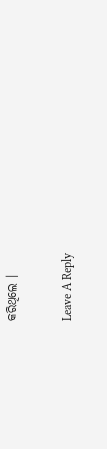କରିଥିଲେ ।

Leave A Reply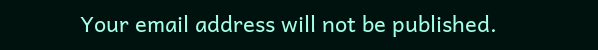Your email address will not be published.